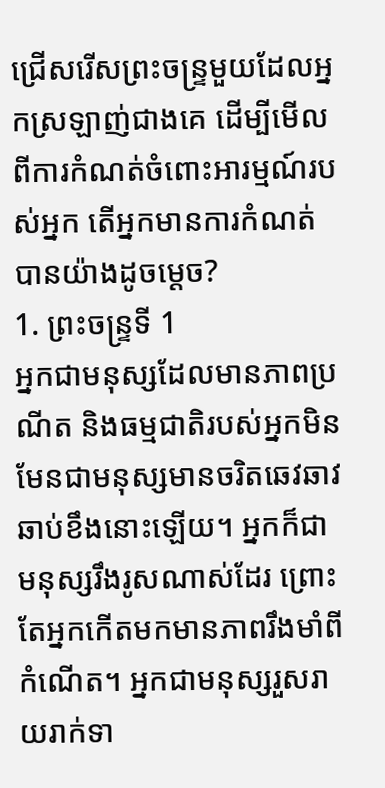ជ្រើសរើសព្រះចន្ទ្រមួយដែលអ្នកស្រឡាញ់ជាងគេ ដើម្បីមើលពីការកំណត់ចំពោះអារម្មណ៍របស់អ្នក តើអ្នកមានការកំណត់បានយ៉ាងដូចម្ដេច?
1. ព្រះចន្ទ្រទី 1
អ្នកជាមនុស្សដែលមានភាពប្រណីត និងធម្មជាតិរបស់អ្នកមិនមែនជាមនុស្សមានចរិតឆេវឆាវ ឆាប់ខឹងនោះឡើយ។ អ្នកក៏ជាមនុស្សរឹងរូសណាស់ដែរ ព្រោះតែអ្នកកើតមកមានភាពរឹងមាំពីកំណើត។ អ្នកជាមនុស្សរួសរាយរាក់ទា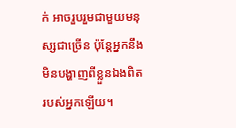ក់ អាចរួបរួមជាមួយមនុស្សជាច្រើន ប៉ុន្តែអ្នកនឹងមិនបង្ហាញពីខ្លួនឯងពិតរបស់អ្នកឡើយ។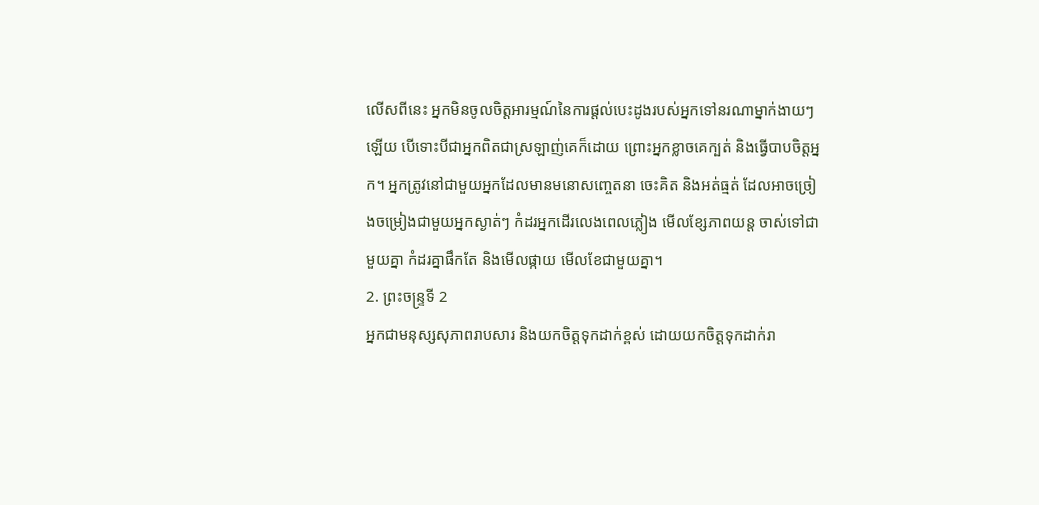លើសពីនេះ អ្នកមិនចូលចិត្តអារម្មណ៍នៃការផ្តល់បេះដូងរបស់អ្នកទៅនរណាម្នាក់ងាយៗឡើយ បើទោះបីជាអ្នកពិតជាស្រឡាញ់គេក៏ដោយ ព្រោះអ្នកខ្លាចគេក្បត់ និងធ្វើបាបចិត្តអ្នក។ អ្នកត្រូវនៅជាមួយអ្នកដែលមានមនោសញ្ចេតនា ចេះគិត និងអត់ធ្មត់ ដែលអាចច្រៀងចម្រៀងជាមួយអ្នកស្ងាត់ៗ កំដរអ្នកដើរលេងពេលភ្លៀង មើលខ្សែភាពយន្ត ចាស់ទៅជាមួយគ្នា កំដរគ្នាផឹកតែ និងមើលផ្កាយ មើលខែជាមួយគ្នា។
2. ព្រះចន្ទ្រទី 2
អ្នកជាមនុស្សសុភាពរាបសារ និងយកចិត្តទុកដាក់ខ្ពស់ ដោយយកចិត្តទុកដាក់រា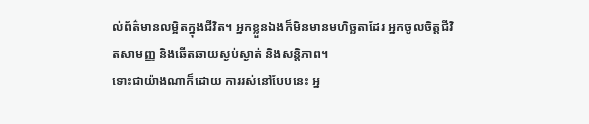ល់ព័ត៌មានលម្អិតក្នុងជីវិត។ អ្នកខ្លួនឯងក៏មិនមានមហិច្ឆតាដែរ អ្នកចូលចិត្តជីវិតសាមញ្ញ និងឆើតឆាយស្ងប់ស្ងាត់ និងសន្តិភាព។
ទោះជាយ៉ាងណាក៏ដោយ ការរស់នៅបែបនេះ អ្ន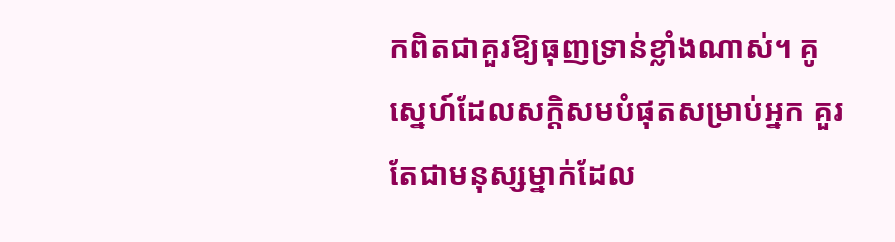កពិតជាគួរឱ្យធុញទ្រាន់ខ្លាំងណាស់។ គូស្នេហ៍ដែលសក្តិសមបំផុតសម្រាប់អ្នក គួរតែជាមនុស្សម្នាក់ដែល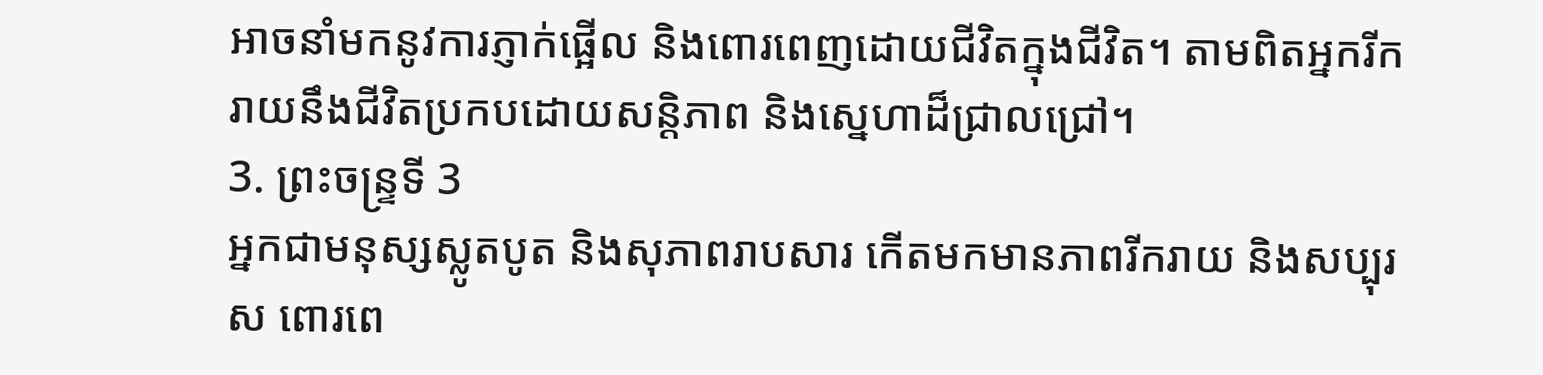អាចនាំមកនូវការភ្ញាក់ផ្អើល និងពោរពេញដោយជីវិតក្នុងជីវិត។ តាមពិតអ្នករីករាយនឹងជីវិតប្រកបដោយសន្តិភាព និងស្នេហាដ៏ជ្រាលជ្រៅ។
3. ព្រះចន្ទ្រទី 3
អ្នកជាមនុស្សស្លូតបូត និងសុភាពរាបសារ កើតមកមានភាពរីករាយ និងសប្បុរស ពោរពេ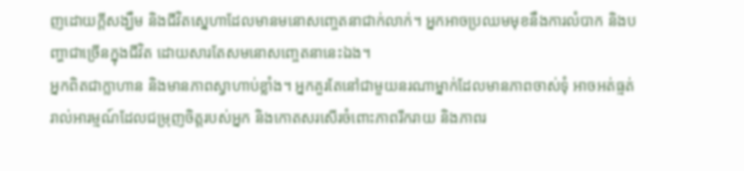ញដោយក្តីសង្ឃឹម និងជីវិតស្នេហាដែលមានមនោសញ្ចេតនាជាក់លាក់។ អ្នកអាចប្រឈមមុខនឹងការលំបាក និងបញ្ហាជាច្រើនក្នុងជីវិត ដោយសារតែសមនោសញ្ចេតនានេះឯង។
អ្នកពិតជាក្លាហាន និងមានភាពស្វាហាប់ខ្លាំង។ អ្នកគួរតែនៅជាមួយនរណាម្នាក់ដែលមានភាពចាស់ទុំ អាចអត់ធ្មត់រាល់អារម្មណ៍ដែលជម្រុញចិត្តរបស់អ្នក និងកោតសរសើរចំពោះភាពរីករាយ និងភាពរ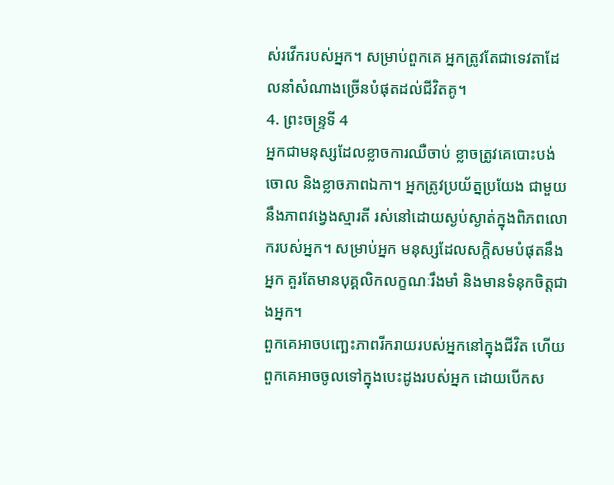ស់រវើករបស់អ្នក។ សម្រាប់ពួកគេ អ្នកត្រូវតែជាទេវតាដែលនាំសំណាងច្រើនបំផុតដល់ជីវិតគូ។
4. ព្រះចន្ទ្រទី 4
អ្នកជាមនុស្សដែលខ្លាចការឈឺចាប់ ខ្លាចត្រូវគេបោះបង់ចោល និងខ្លាចភាពឯកា។ អ្នកត្រូវប្រយ័ត្នប្រយែង ជាមួយនឹងភាពវង្វេងស្មារតី រស់នៅដោយស្ងប់ស្ងាត់ក្នុងពិភពលោករបស់អ្នក។ សម្រាប់អ្នក មនុស្សដែលសក្តិសមបំផុតនឹងអ្នក គួរតែមានបុគ្គលិកលក្ខណៈរឹងមាំ និងមានទំនុកចិត្តជាងអ្នក។
ពួកគេអាចបញ្ឆេះភាពរីករាយរបស់អ្នកនៅក្នុងជីវិត ហើយពួកគេអាចចូលទៅក្នុងបេះដូងរបស់អ្នក ដោយបើកស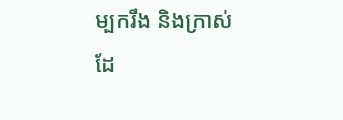ម្បករឹង និងក្រាស់ដែ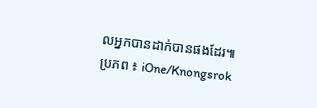លអ្នកបានដាក់បានផងដែរ៕
ប្រភព ៖ iOne/Knongsrok